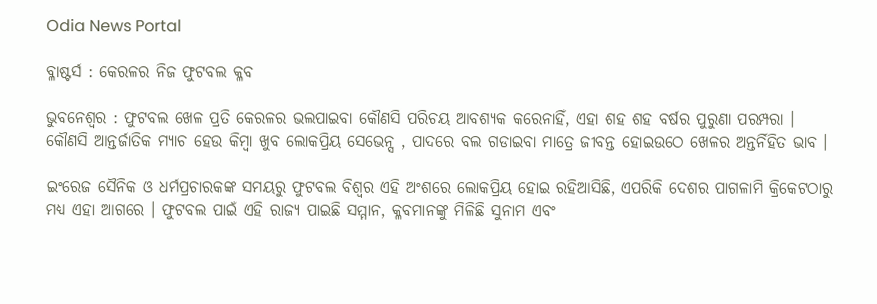Odia News Portal

ବ୍ଳାଷ୍ଟର୍ସ : କେରଳର ନିଜ ଫୁଟବଲ କ୍ଳବ

ଭୁବନେଶ୍ବର : ଫୁଟବଲ ଖେଳ ପ୍ରତି କେରଳର ଭଲପାଇବା କୌଣସି ପରିଚୟ ଆବଶ୍ୟକ କରେନାହିଁ, ଏହା ଶହ ଶହ ବର୍ଷର ପୁରୁଣା ପରମ୍ପରା । କୌଣସି ଆନ୍ତର୍ଜାତିକ ମ୍ୟାଚ ହେଉ କିମ୍ବା ଖୁବ ଲୋକପ୍ରିୟ ସେଭେନ୍ସ , ପାଦରେ ବଲ ଗଡାଇବା ମାତ୍ରେ ଜୀବନ୍ତ ହୋଇଉଠେ ଖେଳର ଅନ୍ତର୍ନିହିତ ଭାବ ।

ଇଂରେଜ ସୈନିକ ଓ ଧର୍ମପ୍ରଚାରକଙ୍କ ସମୟରୁ ଫୁଟବଲ ବିଶ୍ୱର ଏହି ଅଂଶରେ ଲୋକପ୍ରିୟ ହୋଇ ରହିଆସିଛି, ଏପରିକି ଦେଶର ପାଗଳାମି କ୍ରିକେଟଠାରୁ ମଧ୍ୟ ଏହା ଆଗରେ । ଫୁଟବଲ ପାଇଁ ଏହି ରାଜ୍ୟ ପାଇଛି ସମ୍ମାନ, କ୍ଳବମାନଙ୍କୁ ମିଳିଛି ସୁନାମ ଏବଂ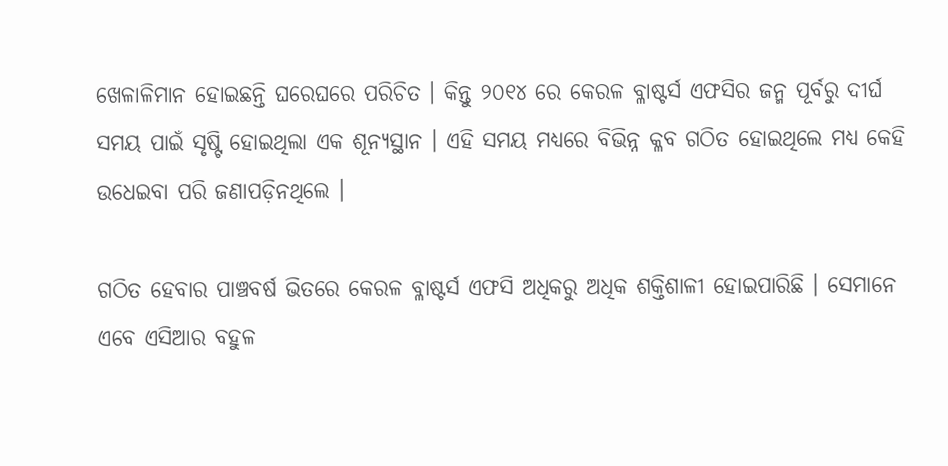ଖେଳାଳିମାନ ହୋଇଛନ୍ତି ଘରେଘରେ ପରିଚିତ । କିନ୍ତୁ ୨୦୧୪ ରେ କେରଳ ବ୍ଳାଷ୍ଟର୍ସ ଏଫସିର ଜନ୍ମ ପୂର୍ବରୁ ଦୀର୍ଘ ସମୟ ପାଇଁ ସୃଷ୍ଟି ହୋଇଥିଲା ଏକ ଶୂନ୍ୟସ୍ଥାନ । ଏହି ସମୟ ମଧ୍ୟରେ ବିଭିନ୍ନ କ୍ଳବ ଗଠିତ ହୋଇଥିଲେ ମଧ୍ୟ କେହି ଉଧେଇବା ପରି ଜଣାପଡ଼ିନଥିଲେ ।

ଗଠିତ ହେବାର ପାଞ୍ଚବର୍ଷ ଭିତରେ କେରଳ ବ୍ଳାଷ୍ଟର୍ସ ଏଫସି ଅଧିକରୁ ଅଧିକ ଶକ୍ତିଶାଳୀ ହୋଇପାରିଛି । ସେମାନେ ଏବେ ଏସିଆର ବହୁଳ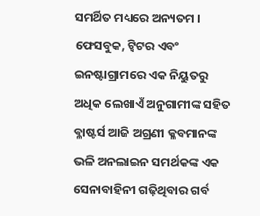ସମର୍ଥିତ ମଧ୍ୟରେ ଅନ୍ୟତମ । ଫେସବୁକ, ଟ୍ୱିଟର ଏବଂ ଇନଷ୍ଟାଗ୍ରାମରେ ଏକ ନିୟୁତରୁ ଅଧିକ ଲେଖାଏଁ ଅନୁଗାମୀଙ୍କ ସହିତ ବ୍ଳାଷ୍ଟର୍ସ ଆଜି ଅଗ୍ରଣୀ କ୍ଳବମାନଙ୍କ ଭଳି ଅନଲାଇନ ସମର୍ଥକଙ୍କ ଏକ ସେନାବାହିନୀ ଗଢ଼ିଥିବାର ଗର୍ବ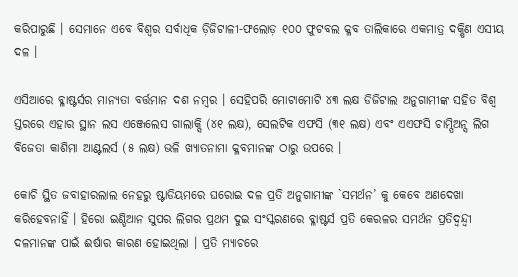କରିପାରୁଛି । ସେମାନେ ଏବେ ବିଶ୍ୱର ସର୍ବାଧିକ ଡ଼ିଜିଟାଳୀ-ଫଲୋଡ଼ ୧୦୦ ଫୁଟବଲ କ୍ଳବ ତାଲିକାରେ ଏକମାତ୍ର ଦକ୍ଷିଣ ଏସୀୟ ଦଳ ।

ଏସିଆରେ ବ୍ଳାଷ୍ଟର୍ସର ମାନ୍ୟତା ବର୍ତ୍ତମାନ ଦଶ ନମ୍ବର । ସେହିପରି ମୋଟାମୋଟି ୪୩ ଲକ୍ଷ ଡିଜିଟାଲ ଅନୁଗାମୀଙ୍କ ସହିତ ବିଶ୍ୱ ସ୍ତରରେ ଏହାର ସ୍ଥାନ ଲସ ଏଞ୍ଜେଲେସ ଗାଲାକ୍ସି (୪୧ ଲକ୍ଷ), ସେଲଟିକ ଏଫସି (୩୧ ଲକ୍ଷ) ଏବଂ ଏଏଫସି ଚାମ୍ପିଅନ୍ସ ଲିଗ ବିଜେତା କାଶିମା ଆଣ୍ଟଲର୍ସ (୫ ଲକ୍ଷ) ଭଳି ଖ୍ୟାତନାମା କ୍ଳବମାନଙ୍କ ଠାରୁ ଉପରେ ।

କୋଚି ସ୍ଥିତ ଜବାହାରଲାଲ ନେହରୁ ଷ୍ଟାଡିୟମରେ ଘରୋଇ ଦଳ ପ୍ରତି ଅନୁଗାମୀଙ୍କ `ସମର୍ଥନ’ କୁ କେବେ ଅଣଦେଖା କରିହେବନାହିଁ । ହିରୋ ଇଣ୍ଡିଆନ ସୁପର ଲିଗର ପ୍ରଥମ ଦୁଇ ସଂସ୍କରଣରେ ବ୍ଳାଷ୍ଟର୍ସ ପ୍ରତି କେରଳର ସମର୍ଥନ ପ୍ରତିଦ୍ବନ୍ଦ୍ବୀ ଦଳମାନଙ୍କ ପାଇଁ ଈର୍ଷାର କାରଣ ହୋଇଥିଲା । ପ୍ରତି ମ୍ୟାଚରେ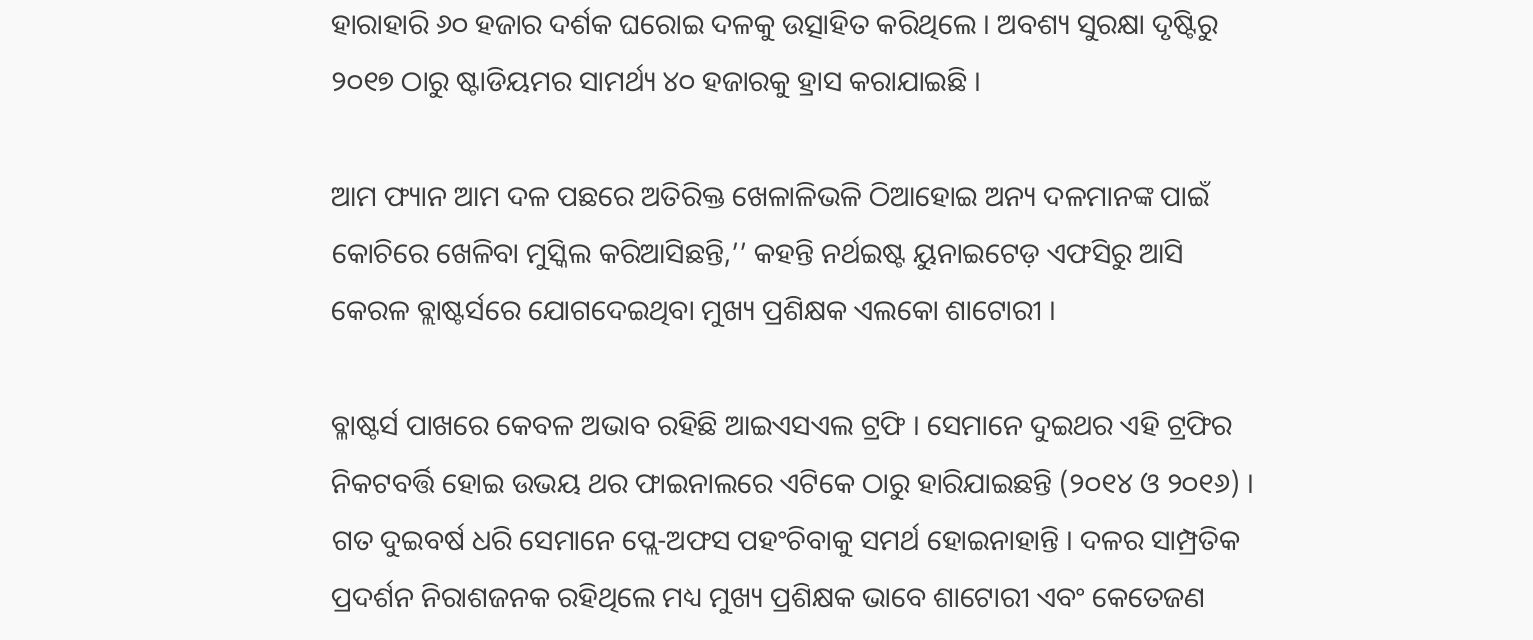ହାରାହାରି ୬୦ ହଜାର ଦର୍ଶକ ଘରୋଇ ଦଳକୁ ଉତ୍ସାହିତ କରିଥିଲେ । ଅବଶ୍ୟ ସୁରକ୍ଷା ଦୃଷ୍ଟିରୁ ୨୦୧୭ ଠାରୁ ଷ୍ଟାଡିୟମର ସାମର୍ଥ୍ୟ ୪୦ ହଜାରକୁ ହ୍ରାସ କରାଯାଇଛି ।

ଆମ ଫ୍ୟାନ ଆମ ଦଳ ପଛରେ ଅତିରିକ୍ତ ଖେଳାଳିଭଳି ଠିଆହୋଇ ଅନ୍ୟ ଦଳମାନଙ୍କ ପାଇଁ କୋଚିରେ ଖେଳିବା ମୁସ୍କିଲ କରିଆସିଛନ୍ତି,’’ କହନ୍ତି ନର୍ଥଇଷ୍ଟ ୟୁନାଇଟେଡ଼ ଏଫସିରୁ ଆସି କେରଳ ବ୍ଲାଷ୍ଟର୍ସରେ ଯୋଗଦେଇଥିବା ମୁଖ୍ୟ ପ୍ରଶିକ୍ଷକ ଏଲକୋ ଶାଟୋରୀ ।

ବ୍ଳାଷ୍ଟର୍ସ ପାଖରେ କେବଳ ଅଭାବ ରହିଛି ଆଇଏସଏଲ ଟ୍ରଫି । ସେମାନେ ଦୁଇଥର ଏହି ଟ୍ରଫିର ନିକଟବର୍ତ୍ତି ହୋଇ ଉଭୟ ଥର ଫାଇନାଲରେ ଏଟିକେ ଠାରୁ ହାରିଯାଇଛନ୍ତି (୨୦୧୪ ଓ ୨୦୧୬) । ଗତ ଦୁଇବର୍ଷ ଧରି ସେମାନେ ପ୍ଲେ-ଅଫସ ପହଂଚିବାକୁ ସମର୍ଥ ହୋଇନାହାନ୍ତି । ଦଳର ସାମ୍ପ୍ରତିକ ପ୍ରଦର୍ଶନ ନିରାଶଜନକ ରହିଥିଲେ ମଧ୍ୟ ମୁଖ୍ୟ ପ୍ରଶିକ୍ଷକ ଭାବେ ଶାଟୋରୀ ଏବଂ କେତେଜଣ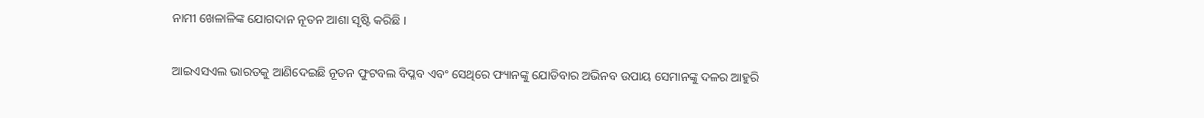ନାମୀ ଖେଳାଳିଙ୍କ ଯୋଗଦାନ ନୂତନ ଆଶା ସୃଷ୍ଟି କରିଛି ।

ଆଇଏସଏଲ ଭାରତକୁ ଆଣିଦେଇଛି ନୂତନ ଫୁଟବଲ ବିପ୍ଳବ ଏବଂ ସେଥିରେ ଫ୍ୟାନଙ୍କୁ ଯୋଡିବାର ଅଭିନବ ଉପାୟ ସେମାନଙ୍କୁ ଦଳର ଆହୁରି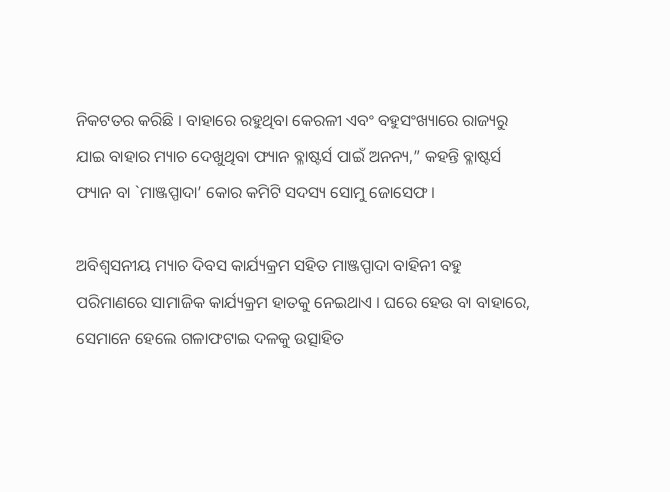ନିକଟତର କରିଛି । ବାହାରେ ରହୁଥିବା କେରଳୀ ଏବଂ ବହୁସଂଖ୍ୟାରେ ରାଜ୍ୟରୁ ଯାଇ ବାହାର ମ୍ୟାଚ ଦେଖୁଥିବା ଫ୍ୟାନ ବ୍ଳାଷ୍ଟର୍ସ ପାଇଁ ଅନନ୍ୟ,” କହନ୍ତି ବ୍ଳାଷ୍ଟର୍ସ ଫ୍ୟାନ ବା `ମାଞ୍ଜପ୍ପାଦା’ କୋର କମିଟି ସଦସ୍ୟ ସୋମୁ ଜୋସେଫ ।

ଅବିଶ୍ୱସନୀୟ ମ୍ୟାଚ ଦିବସ କାର୍ଯ୍ୟକ୍ରମ ସହିତ ମାଞ୍ଜପ୍ପାଦା ବାହିନୀ ବହୁ ପରିମାଣରେ ସାମାଜିକ କାର୍ଯ୍ୟକ୍ରମ ହାତକୁ ନେଇଥାଏ । ଘରେ ହେଉ ବା ବାହାରେ, ସେମାନେ ହେଲେ ଗଳାଫଟାଇ ଦଳକୁ ଉତ୍ସାହିତ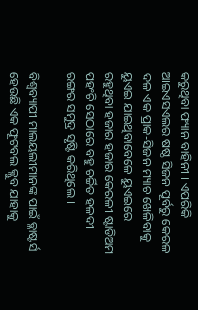କରୁଥିବା ଫ୍ୟାନ ବାହିନୀ । ଏପରିକି ଆଇଏସଏଲର ଷଷ୍ଠ ସିଜନ ପୂର୍ବରୁ କେରଳ ଦଳ ଏକ ପ୍ରାକ-ସିଜନ ମ୍ୟାଚ ଖେଳିବାକୁ ୟୁଏଇ ଯାଇଥିବାବେଳେ ୟୁଏଇରେ ରହୁଥିବା ହଜାର ହଜାର କେରଳୀ ଷ୍ଟାଡିଅମ ପହଂଚି ସେଠାରେ ବହୁ ଚର୍ଚ୍ଚିତ ହଳଦୀ ରଙ୍ଗର ସମୁଦ୍ର ସୃଷ୍ଟି କରିଥିଲେ ।

ବିଶ୍ଵବ୍ୟାପୀ ମାଲୟଲୀମାନଙ୍କ ପାଇଁ ବ୍ଳାଷ୍ଟର୍ସ ହେଉଛି ଏକ ଫୂଟବଲ କ୍ଲୁବ ଯାହାକୁ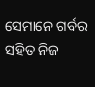ସେମାନେ ଗର୍ବର ସହିତ ନିଜ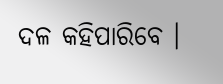ଦଳ କହିପାରିବେ ।